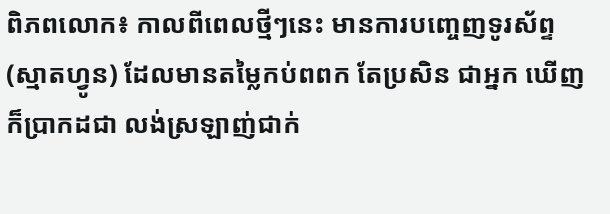ពិភពលោក៖ កាលពីពេលថ្មីៗនេះ មានការបញ្ចេញទូរស័ព្ទ(ស្មាតហ្វូន) ដែលមានតម្លៃកប់ពពក តែប្រសិន ជាអ្នក ឃើញ ក៏ប្រាកដជា លង់ស្រឡាញ់ជាក់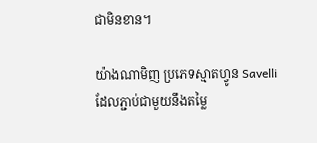ជាមិនខាន។

យ៉ាងណាមិញ ប្រភេទស្មាតហ្វូន Savelli ដែលភ្ជាប់ជាមួយនឹងតម្លៃ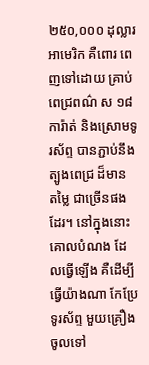២៥០,០០០ ដុល្លារអាមេរិក គឺពោរ ពេញទៅដោយ គ្រាប់ពេជ្រពណ៌ ស ១៨ការ៉ាត់ និងស្រោមទូរស័ព្ទ បានភ្ជាប់នឹង ត្បូងពេជ្រ ដ៏មាន តម្លៃ ជាច្រើនផងដែរ។ នៅក្នុងនោះ គោលបំណង ដែលធ្វើឡើង គឺដើម្បី ធ្វើយ៉ាងណា កែប្រែ ទូរស័ព្ទ មួយគ្រឿង ចូលទៅ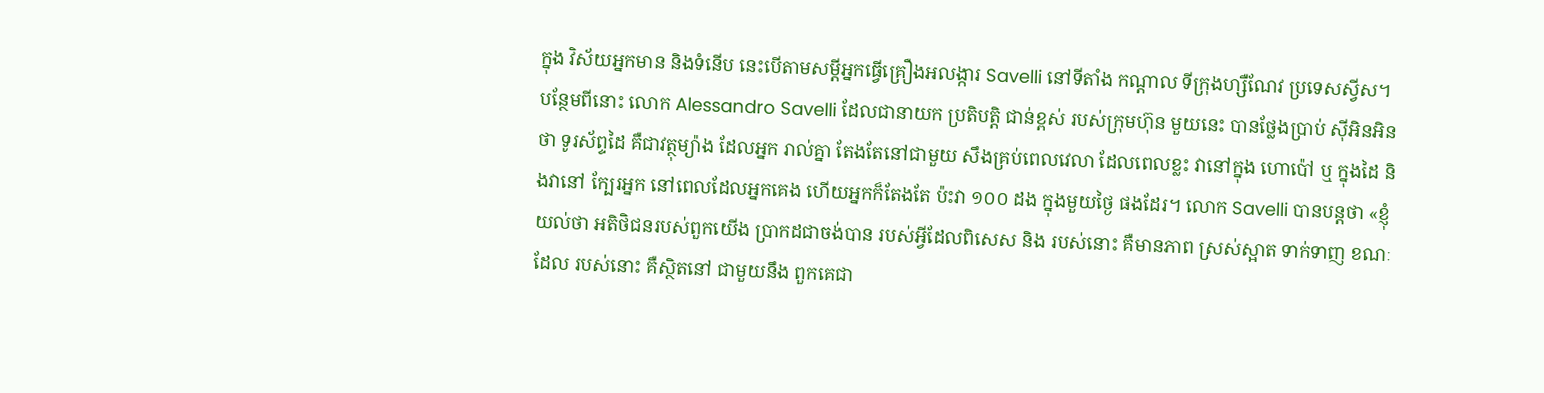ក្នុង វិស័យអ្នកមាន និងទំនើប នេះបើតាមសម្ដីអ្នកធ្វើគ្រឿងអលង្ការ Savelli នៅទីតាំង កណ្ដាល ទីក្រុងហ្សឺណែវ ប្រទេសស្វីស។ បន្ថែមពីនោះ លោក Alessandro Savelli ដែលជានាយក ប្រតិបត្តិ ជាន់ខ្ពស់ របស់ក្រុមហ៊ុន មួយនេះ បានថ្លែងប្រាប់ ស៊ីអិនអិន ថា ទូរស័ព្ទដៃ គឺជាវត្ថុម្យ៉ាង ដែលអ្នក រាល់គ្នា តែងតែនៅជាមួយ សឹងគ្រប់ពេលវេលា ដែលពេលខ្លះ វានៅក្នុង ហោប៉ៅ ឬ ក្នុងដៃ និងវានៅ ក្បែរអ្នក នៅពេលដែលអ្នកគេង ហើយអ្នកក៏តែងតែ ប៉ះវា ១០០ ដង ក្នុងមួយថ្ងៃ ផងដែរ។ លោក Savelli បានបន្ដថា «ខ្ញុំយល់ថា អតិថិជនរបស់ពួកយើង ប្រាកដជាចង់បាន របស់អ្វីដែលពិសេស និង របស់នោះ គឺមានភាព ស្រស់ស្អាត ទាក់ទាញ ខណៈដែល របស់នោះ គឺស្ថិតនៅ ជាមួយនឹង ពួកគេជា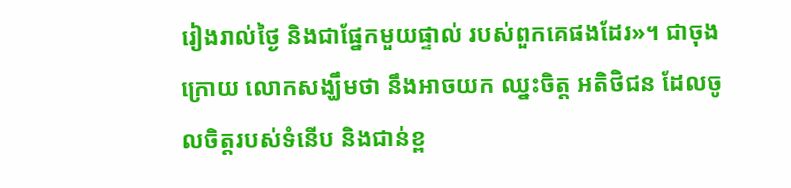រៀងរាល់ថ្ងៃ និងជាផ្នែកមួយផ្ទាល់ របស់ពួកគេផងដែរ»។ ជាចុងក្រោយ លោកសង្ឃឹមថា នឹងអាចយក ឈ្នះចិត្ដ អតិថិជន ដែលចូលចិត្ដរបស់ទំនើប និងជាន់ខ្ព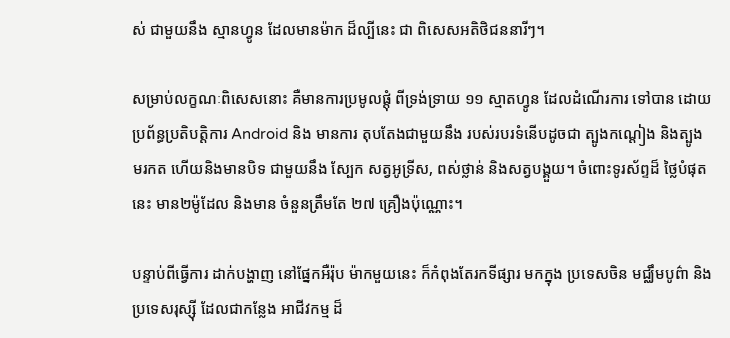ស់ ជាមួយនឹង ស្មានហ្វូន ដែលមានម៉ាក ដ៏ល្បីនេះ ជា ពិសេសអតិថិជននារីៗ។

សម្រាប់លក្ខណៈពិសេសនោះ គឺមានការប្រមូលផ្ដុំ ពីទ្រង់ទ្រាយ ១១ ស្មាតហ្វូន ដែលដំណើរការ ទៅបាន ដោយ ប្រព័ន្ធប្រតិបត្តិការ Android និង មានការ តុបតែងជាមួយនឹង របស់របរទំនើបដូចជា ត្បូងកណ្ដៀង និងត្បូង មរកត ហើយនិងមានបិទ ជាមួយនឹង ស្បែក សត្វអូទ្រីស, ពស់ថ្លាន់ និងសត្វបង្គួយ។ ចំពោះទូរស័ព្ទដ៏ ថ្លៃបំផុតនេះ មាន២ម៉ូដែល និងមាន ចំនួនត្រឹមតែ ២៧ គ្រឿងប៉ុណ្ណោះ។

បន្ទាប់ពីធ្វើការ ដាក់បង្ហាញ នៅផ្នែកអឺរ៉ុប ម៉ាកមួយនេះ ក៏កំពុងតែរកទីផ្សារ មកក្នុង ប្រទេសចិន មជ្ឈឹមបូព៌ា និង ប្រទេសរុស្ស៊ី ដែលជាកន្លែង អាជីវកម្ម ដ៏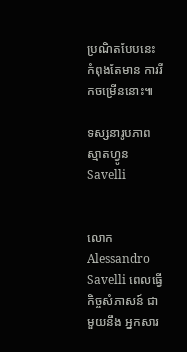ប្រណិតបែបនេះ កំពុងតែមាន ការរីកចម្រើននោះ៕

ទស្សនារូបភាពស្មាតហ្វូន Savelli


លោក Alessandro Savelli ពេលធ្វើកិច្ចសំភាសន៍ ជាមួយនឹង អ្នកសារ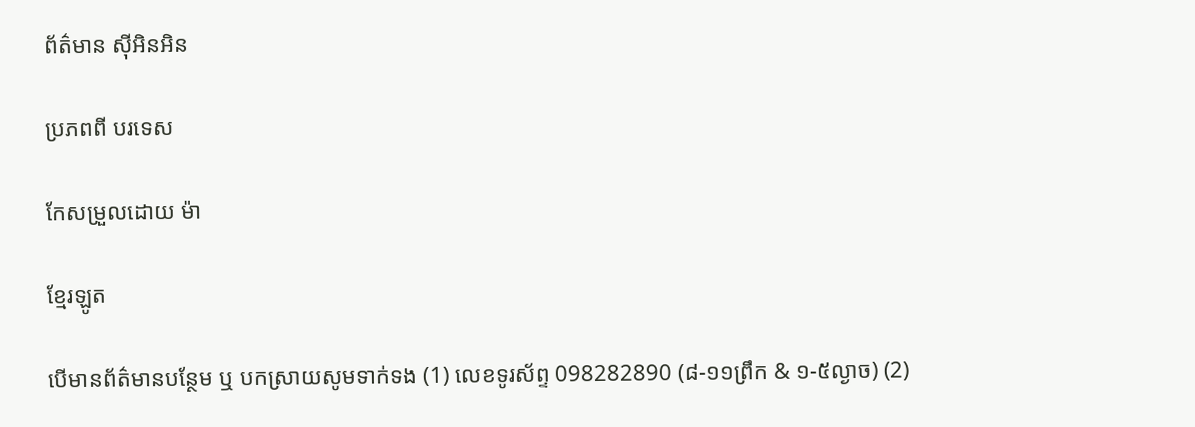ព័ត៌មាន ស៊ីអិនអិន

ប្រភពពី បរទេស

កែសម្រួលដោយ ម៉ា

ខ្មែរឡូត

បើមានព័ត៌មានបន្ថែម ឬ បកស្រាយសូមទាក់ទង (1) លេខទូរស័ព្ទ 098282890 (៨-១១ព្រឹក & ១-៥ល្ងាច) (2)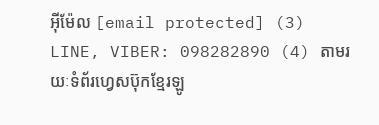អ៊ីម៉ែល [email protected] (3) LINE, VIBER: 098282890 (4) តាមរយៈទំព័រហ្វេសប៊ុកខ្មែរឡូ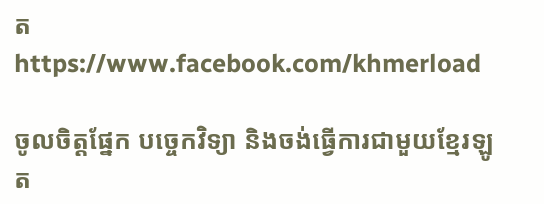ត https://www.facebook.com/khmerload

ចូលចិត្តផ្នែក បច្ចេកវិទ្យា និងចង់ធ្វើការជាមួយខ្មែរឡូត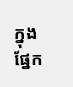ក្នុងផ្នែក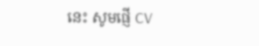នេះ សូមផ្ញើ CV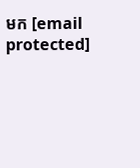មក [email protected]